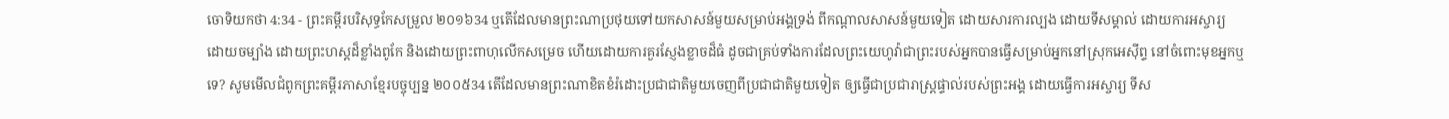ចោទិយកថា 4:34 - ព្រះគម្ពីរបរិសុទ្ធកែសម្រួល ២០១៦34 ឬតើដែលមានព្រះណាប្រថុយទៅយកសាសន៍មួយសម្រាប់អង្គទ្រង់ ពីកណ្ដាលសាសន៍មួយទៀត ដោយសារការល្បង ដោយទីសម្គាល់ ដោយការអស្ចារ្យ ដោយចម្បាំង ដោយព្រះហស្តដ៏ខ្លាំងពូកែ និងដោយព្រះពាហុលើកសម្រេច ហើយដោយការគួរស្ញែងខ្លាចដ៏ធំ ដូចជាគ្រប់ទាំងការដែលព្រះយេហូវ៉ាជាព្រះរបស់អ្នកបានធ្វើសម្រាប់អ្នកនៅស្រុកអេស៊ីព្ទ នៅចំពោះមុខអ្នកឬទេ? សូមមើលជំពូកព្រះគម្ពីរភាសាខ្មែរបច្ចុប្បន្ន ២០០៥34 តើដែលមានព្រះណាខិតខំរំដោះប្រជាជាតិមួយចេញពីប្រជាជាតិមួយទៀត ឲ្យធ្វើជាប្រជារាស្ត្រផ្ទាល់របស់ព្រះអង្គ ដោយធ្វើការអស្ចារ្យ ទីស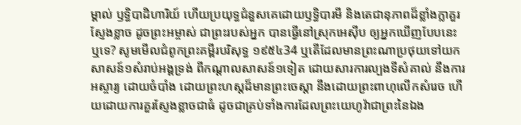ម្គាល់ ឫទ្ធិបាដិហារិយ៍ ហើយប្រយុទ្ធជំនួសគេដោយឫទ្ធិបារមី និងតេជានុភាពដ៏ខ្លាំងក្លាគួរស្ញែងខ្លាច ដូចព្រះអម្ចាស់ ជាព្រះរបស់អ្នក បានធ្វើនៅស្រុកអេស៊ីប ឲ្យអ្នកឃើញបែបនេះឬទេ? សូមមើលជំពូកព្រះគម្ពីរបរិសុទ្ធ ១៩៥៤34 ឬតើដែលមានព្រះណាប្រថុយទៅយកសាសន៍១សំរាប់អង្គទ្រង់ ពីកណ្តាលសាសន៍១ទៀត ដោយសារការល្បងទីសំគាល់ នឹងការអស្ចារ្យ ដោយចំបាំង ដោយព្រះហស្តដ៏មានព្រះចេស្តា នឹងដោយព្រះពាហុលើកសំរេច ហើយដោយការគួរស្ញែងខ្លាចជាធំ ដូចជាគ្រប់ទាំងការដែលព្រះយេហូវ៉ាជាព្រះនៃឯង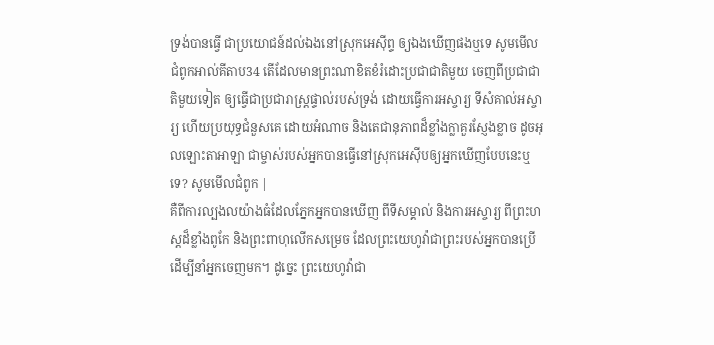ទ្រង់បានធ្វើ ជាប្រយោជន៍ដល់ឯងនៅស្រុកអេស៊ីព្ទ ឲ្យឯងឃើញផងឬទេ សូមមើលជំពូកអាល់គីតាប34 តើដែលមានព្រះណាខិតខំរំដោះប្រជាជាតិមួយ ចេញពីប្រជាជាតិមួយទៀត ឲ្យធ្វើជាប្រជារាស្ត្រផ្ទាល់របស់ទ្រង់ ដោយធ្វើការអស្ចារ្យ ទីសំគាល់អស្ចារ្យ ហើយប្រយុទ្ធជំនួសគេ ដោយអំណាច និងតេជានុភាពដ៏ខ្លាំងក្លាគួរស្ញែងខ្លាច ដូចអុលឡោះតាអាឡា ជាម្ចាស់របស់អ្នកបានធ្វើនៅស្រុកអេស៊ីបឲ្យអ្នកឃើញបែបនេះឬទេ? សូមមើលជំពូក |
គឺពីការល្បងលយ៉ាងធំដែលភ្នែកអ្នកបានឃើញ ពីទីសម្គាល់ និងការអស្ចារ្យ ពីព្រះហស្តដ៏ខ្លាំងពូកែ និងព្រះពាហុលើកសម្រេច ដែលព្រះយេហូវ៉ាជាព្រះរបស់អ្នកបានប្រើ ដើម្បីនាំអ្នកចេញមក។ ដូច្នេះ ព្រះយេហូវ៉ាជា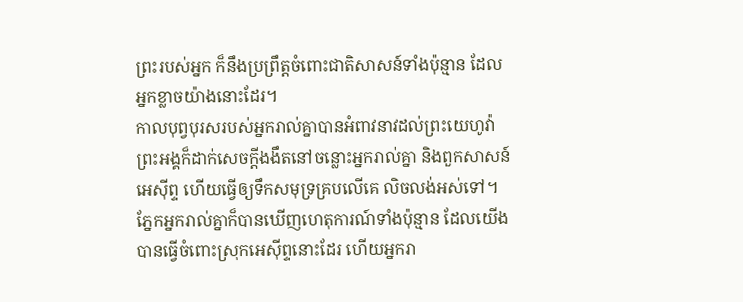ព្រះរបស់អ្នក ក៏នឹងប្រព្រឹត្តចំពោះជាតិសាសន៍ទាំងប៉ុន្មាន ដែលអ្នកខ្លាចយ៉ាងនោះដែរ។
កាលបុព្វបុរសរបស់អ្នករាល់គ្នាបានអំពាវនាវដល់ព្រះយេហូវ៉ា ព្រះអង្គក៏ដាក់សេចក្ដីងងឹតនៅចន្លោះអ្នករាល់គ្នា និងពួកសាសន៍អេស៊ីព្ទ ហើយធ្វើឲ្យទឹកសមុទ្រគ្របលើគេ លិចលង់អស់ទៅ។ ភ្នែកអ្នករាល់គ្នាក៏បានឃើញហេតុការណ៍ទាំងប៉ុន្មាន ដែលយើងបានធ្វើចំពោះស្រុកអេស៊ីព្ទនោះដែរ ហើយអ្នករា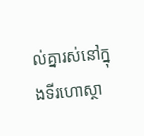ល់គ្នារស់នៅក្នុងទីរហោស្ថា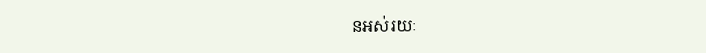នអស់រយៈ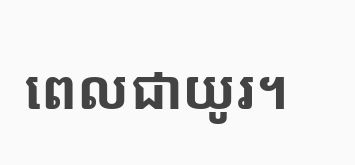ពេលជាយូរ។